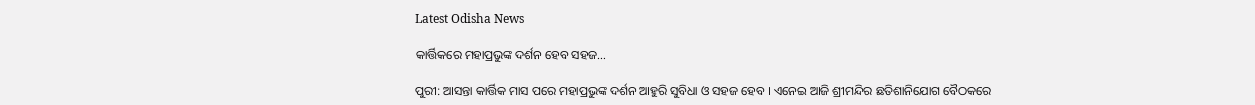Latest Odisha News

କାର୍ତ୍ତିକରେ ମହାପ୍ରଭୁଙ୍କ ଦର୍ଶନ ହେବ ସହଜ…

ପୁରୀ: ଆସନ୍ତା କାର୍ତ୍ତିକ ମାସ ପରେ ମହାପ୍ରଭୁଙ୍କ ଦର୍ଶନ ଆହୁରି ସୁବିଧା ଓ ସହଜ ହେବ । ଏନେଇ ଆଜି ଶ୍ରୀମନ୍ଦିର ଛତିଶାନିଯୋଗ ବୈଠକରେ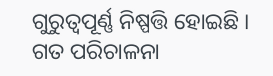ଗୁରୁତ୍ୱପୂର୍ଣ୍ଣ ନିଷ୍ପତ୍ତି ହୋଇଛି । ଗତ ପରିଚାଳନା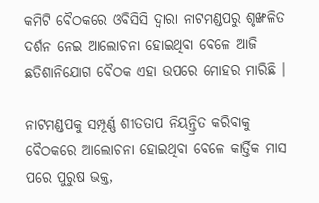କମିଟି ବୈଠକରେ ଓବିସିସି ଦ୍ୱାରା ନାଟମଣ୍ଡପରୁ ଶୃଙ୍ଖଳିତ ଦର୍ଶନ ନେଇ ଆଲୋଚନା ହୋଇଥିବା ବେଳେ ଆଜି ଛତିଶାନିଯୋଗ ବୈଠକ ଏହା ଉପରେ ମୋହର ମାରିଛି ।

ନାଟମଣ୍ଡପକୁ ସମ୍ପୂର୍ଣ୍ଣ ଶୀତତାପ ନିୟନ୍ତ୍ରିତ କରିବାକୁ ବୈଠକରେ ଆଲୋଚନା ହୋଇଥିବା ବେଳେ କାର୍ତ୍ତିକ ମାସ ପରେ ପୁରୁଷ ଭକ୍ତ,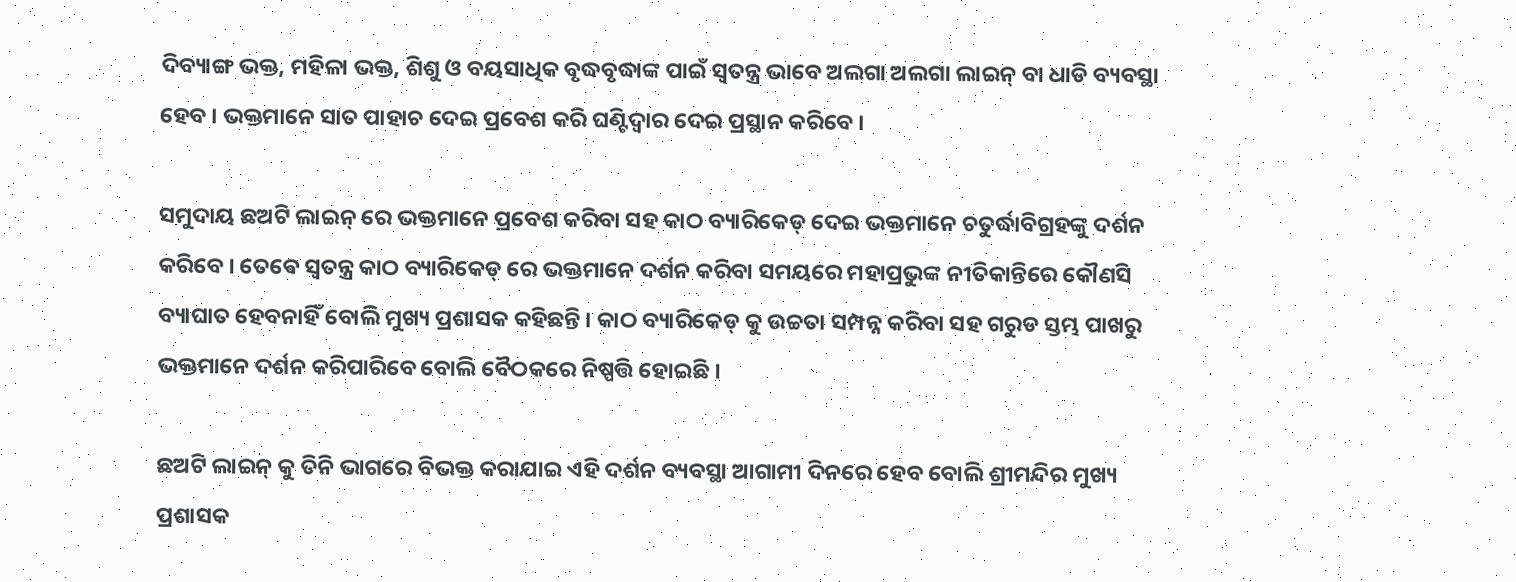ଦିବ୍ୟାଙ୍ଗ ଭକ୍ତ, ମହିଳା ଭକ୍ତ, ଶିଶୁ ଓ ବୟସାଧିକ ବୃଦ୍ଧବୃଦ୍ଧାଙ୍କ ପାଇଁ ସ୍ୱତନ୍ତ୍ର ଭାବେ ଅଲଗା ଅଲଗା ଲାଇନ୍ ବା ଧାଡି ବ୍ୟବସ୍ଥା ହେବ । ଭକ୍ତମାନେ ସାତ ପାହାଚ ଦେଇ ପ୍ରବେଶ କରି ଘଣ୍ଟିଦ୍ୱାର ଦେଇ ପ୍ରସ୍ଥାନ କରିବେ ।

ସମୁଦାୟ ଛଅଟି ଲାଇନ୍ ରେ ଭକ୍ତମାନେ ପ୍ରବେଶ କରିବା ସହ କାଠ ବ୍ୟାରିକେଡ୍ ଦେଇ ଭକ୍ତମାନେ ଚତୁର୍ଦ୍ଧାବିଗ୍ରହଙ୍କୁ ଦର୍ଶନ କରିବେ । ତେଵେ ସ୍ୱତନ୍ତ୍ର କାଠ ବ୍ୟାରିକେଡ୍ ରେ ଭକ୍ତମାନେ ଦର୍ଶନ କରିବା ସମୟରେ ମହାପ୍ରଭୁଙ୍କ ନୀତିକାନ୍ତିରେ କୌଣସି ବ୍ୟାଘାତ ହେବନାହିଁ ବୋଲି ମୁଖ୍ୟ ପ୍ରଶାସକ କହିଛନ୍ତି । କାଠ ବ୍ୟାରିକେଡ୍ କୁ ଉଚ୍ଚତା ସମ୍ପନ୍ନ କରିବା ସହ ଗରୁଡ ସ୍ତମ୍ଭ ପାଖରୁ ଭକ୍ତମାନେ ଦର୍ଶନ କରିପାରିବେ ବୋଲି ବୈଠକରେ ନିଷ୍ପତ୍ତି ହୋଇଛି ।

ଛଅଟି ଲାଇନ୍ କୁ ତିନି ଭାଗରେ ବିଭକ୍ତ କରାଯାଇ ଏହି ଦର୍ଶନ ବ୍ୟବସ୍ଥା ଆଗାମୀ ଦିନରେ ହେବ ବୋଲି ଶ୍ରୀମନ୍ଦିର ମୁଖ୍ୟ ପ୍ରଶାସକ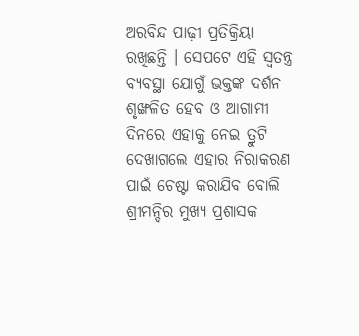ଅରବିନ୍ଦ ପାଢ଼ୀ ପ୍ରତିକ୍ରିୟା ରଖିଛନ୍ତି । ସେପଟେ ଏହି ସ୍ୱତନ୍ତ୍ର ବ୍ୟବସ୍ଥା ଯୋଗୁଁ ଭକ୍ତଙ୍କ ଦର୍ଶନ ଶୃଙ୍ଖଳିତ ହେବ ଓ ଆଗାମୀ ଦିନରେ ଏହାକୁ ନେଇ ତ୍ରୁଟି ଦେଖାଗଲେ ଏହାର ନିରାକରଣ ପାଇଁ ଚେଷ୍ଟା କରାଯିବ ବୋଲି ଶ୍ରୀମନ୍ଦିର ମୁଖ୍ୟ ପ୍ରଶାସକ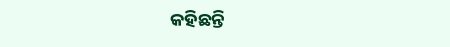କହିଛନ୍ତି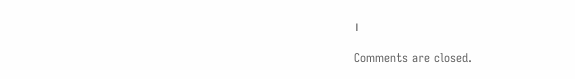।

Comments are closed.